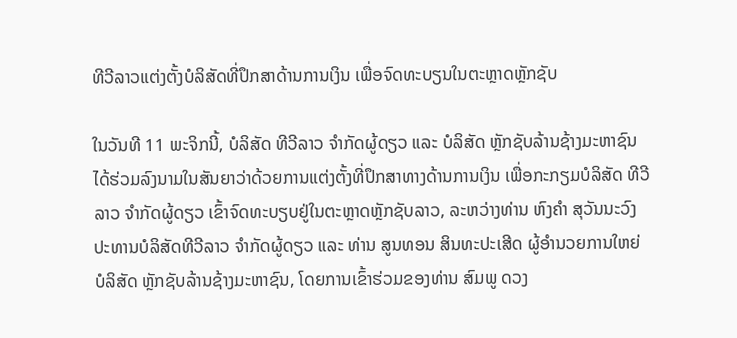ທີວີລາວແຕ່ງຕັ້ງບໍລິສັດທີ່ປຶກສາດ້ານການເງິນ ເພື່ອຈົດທະບຽນໃນຕະຫຼາດຫຼັກຊັບ

ໃນວັນທີ 11 ພະຈິກນີ້, ບໍລິສັດ ທີວີລາວ ຈໍາກັດຜູ້ດຽວ ແລະ ບໍລິສັດ ຫຼັກຊັບລ້ານຊ້າງມະຫາຊົນ ໄດ້ຮ່ວມລົງນາມໃນສັນຍາວ່າດ້ວຍການແຕ່ງຕັ້ງທີ່ປຶກສາທາງດ້ານການເງິນ ເພື່ອກະກຽມບໍລິສັດ ທີວີລາວ ຈໍາກັດຜູ້ດຽວ ເຂົ້າຈົດທະບຽບຢູ່ໃນຕະຫຼາດຫຼັກຊັບລາວ, ລະຫວ່າງທ່ານ ຫົງຄໍາ ສຸວັນນະວົງ ປະທານບໍລິສັດທີວີລາວ ຈໍາກັດຜູ້ດຽວ ແລະ ທ່ານ ສູນທອນ ສິນທະປະເສີດ ຜູ້ອໍານວຍການໃຫຍ່ ບໍລິສັດ ຫຼັກຊັບລ້ານຊ້າງມະຫາຊົນ, ໂດຍການເຂົ້າຮ່ວມຂອງທ່ານ ສົມພູ ດວງ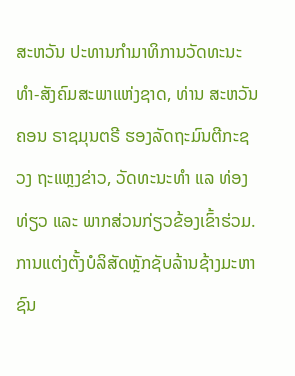ສະຫວັນ ປະທານກໍາມາທິການວັດທະນະທໍາ-ສັງຄົມສະພາແຫ່ງຊາດ, ທ່ານ ສະຫວັນຄອນ ຣາຊມຸນຕຣີ ຮອງລັດຖະມົນຕີກະຊວງ ຖະແຫຼງຂ່າວ, ວັດທະນະທໍາ ແລ ທ່ອງທ່ຽວ ແລະ ພາກສ່ວນກ່ຽວຂ້ອງເຂົ້າຮ່ວມ.
ການແຕ່ງຕັ້ງບໍລິສັດຫຼັກຊັບລ້ານຊ້າງມະຫາຊົນ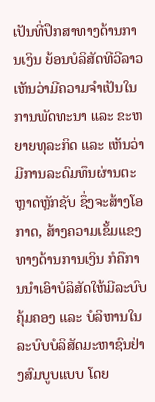ເປັນທີ່ປຶກສາທາງດ້ານການເງິນ ຍ້ອນບໍລິສັດທີວີລາວ ເຫັນວ່າມີຄວາມຈໍາເປັນໃນການພັດທະນາ ແລະ ຂະຫຍາຍທຸລະກິດ ແລະ ເຫັນວ່າມີການລະດົມທຶນຜ່ານຕະຫຼາດຫຼັກຊັບ ຊຶ່ງຈະສ້າງໂອກາດ, ສ້າງຄວາມເຂັ້ມແຂງທາງດ້ານການເງິນ ກໍຄືການນໍາເອົາບໍລິສັດໃຫ້ມີລະບົບຄຸ້ມຄອງ ແລະ ບໍລິຫານໃນລະບົບບໍລິສັດມະຫາຊົນຢ່າງສົມບູບແບບ ໂດຍ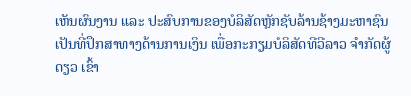ເຫັນຜົນງານ ແລະ ປະສົບການຂອງບໍລິສັດຫຼັກຊັບລ້ານຊ້າງມະຫາຊົນ ເປັນທີ່ປຶກສາທາງດ້ານການເງິນ ເພື່ອກະກຽມບໍລິສັດທີວີລາວ ຈໍາກັດຜູ້ດຽວ ເຂົ້າ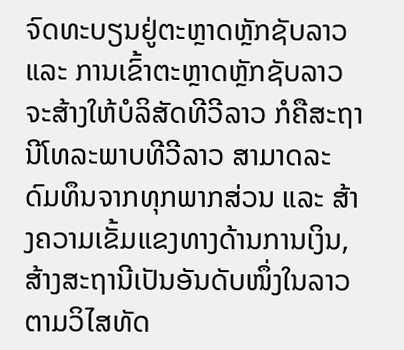ຈົດທະບຽນຢູ່ຕະຫຼາດຫຼັກຊັບລາວ ແລະ ການເຂົ້າຕະຫຼາດຫຼັກຊັບລາວ ຈະສ້າງໃຫ້ບໍລິສັດທີວີລາວ ກໍຄືສະຖານີໂທລະພາບທີວີລາວ ສາມາດລະດົມທຶນຈາກທຸກພາກສ່ວນ ແລະ ສ້າງຄວາມເຂັ້ມແຂງທາງດ້ານການເງິນ, ສ້າງສະຖານີເປັນອັນດັບໜຶ່ງໃນລາວ ຕາມວິໄສທັດ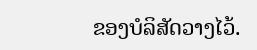ຂອງບໍລິສັດວາງໄວ້.